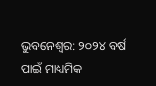ଭୁବନେଶ୍ୱର: ୨୦୨୪ ବର୍ଷ ପାଇଁ ମାଧ୍ୟମିକ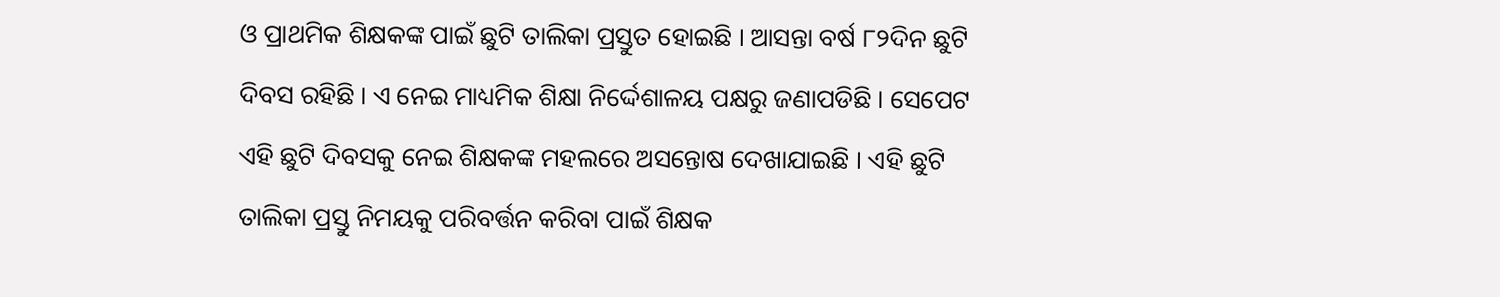ଓ ପ୍ରାଥମିକ ଶିକ୍ଷକଙ୍କ ପାଇଁ ଛୁଟି ତାଲିକା ପ୍ରସ୍ତୁତ ହୋଇଛି । ଆସନ୍ତା ବର୍ଷ ୮୨ଦିନ ଛୁଟି ଦିବସ ରହିଛି । ଏ ନେଇ ମାଧ୍ୟମିକ ଶିକ୍ଷା ନିର୍ଦ୍ଦେଶାଳୟ ପକ୍ଷରୁ ଜଣାପଡିଛି । ସେପେଟ ଏହି ଛୁଟି ଦିବସକୁ ନେଇ ଶିକ୍ଷକଙ୍କ ମହଲରେ ଅସନ୍ତୋଷ ଦେଖାଯାଇଛି । ଏହି ଛୁଟି ତାଲିକା ପ୍ରସ୍ତୁ ନିମୟକୁ ପରିବର୍ତ୍ତନ କରିବା ପାଇଁ ଶିକ୍ଷକ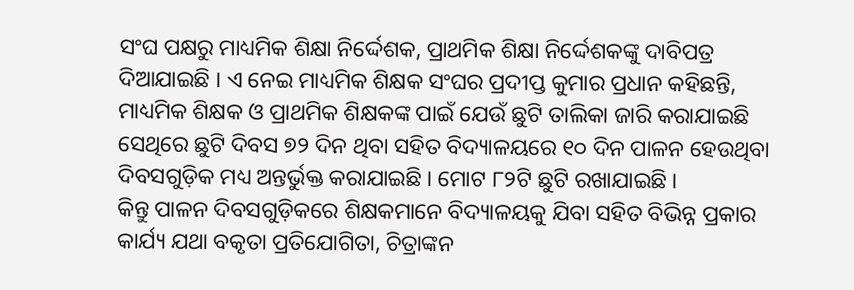ସଂଘ ପକ୍ଷରୁ ମାଧ୍ୟମିକ ଶିକ୍ଷା ନିର୍ଦ୍ଦେଶକ, ପ୍ରାଥମିକ ଶିକ୍ଷା ନିର୍ଦ୍ଦେଶକଙ୍କୁ ଦାବିପତ୍ର ଦିଆଯାଇଛି । ଏ ନେଇ ମାଧ୍ୟମିକ ଶିକ୍ଷକ ସଂଘର ପ୍ରଦୀପ୍ତ କୁମାର ପ୍ରଧାନ କହିଛନ୍ତି, ମାଧ୍ୟମିକ ଶିକ୍ଷକ ଓ ପ୍ରାଥମିକ ଶିକ୍ଷକଙ୍କ ପାଇଁ ଯେଉଁ ଛୁଟି ତାଲିକା ଜାରି କରାଯାଇଛି ସେଥିରେ ଛୁଟି ଦିବସ ୭୨ ଦିନ ଥିବା ସହିତ ବିଦ୍ୟାଳୟରେ ୧୦ ଦିନ ପାଳନ ହେଉଥିବା ଦିବସଗୁଡ଼ିକ ମଧ୍ୟ ଅନ୍ତର୍ଭୁକ୍ତ କରାଯାଇଛି । ମୋଟ ୮୨ଟି ଛୁଟି ରଖାଯାଇଛି ।
କିନ୍ତୁ ପାଳନ ଦିବସଗୁଡ଼ିକରେ ଶିକ୍ଷକମାନେ ବିଦ୍ୟାଳୟକୁ ଯିବା ସହିତ ବିଭିନ୍ନ ପ୍ରକାର କାର୍ଯ୍ୟ ଯଥା ବକୃତା ପ୍ରତିଯୋଗିତା, ଚିତ୍ରାଙ୍କନ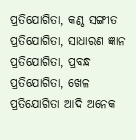ପ୍ରତିଯୋଗିତା, କଣ୍ଠ ସଙ୍ଗୀତ ପ୍ରତିଯୋଗିତା, ସାଧାରଣ ଜ୍ଞାନ ପ୍ରତିଯୋଗିତା, ପ୍ରବନ୍ଧ ପ୍ରତିଯୋଗିତା, ଖେଳ ପ୍ରତିଯୋଗିତା ଆଦି ଅନେକ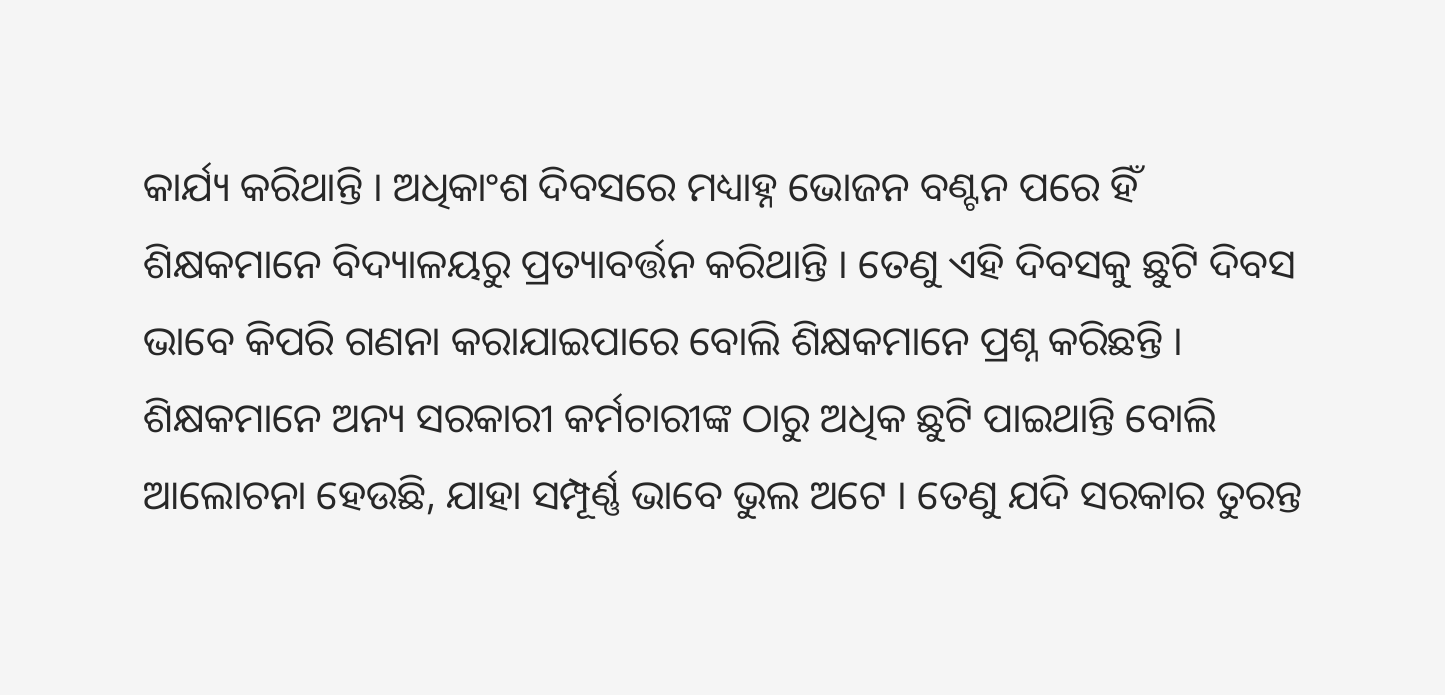କାର୍ଯ୍ୟ କରିଥାନ୍ତି । ଅଧିକାଂଶ ଦିବସରେ ମଧ୍ୟାହ୍ନ ଭୋଜନ ବଣ୍ଟନ ପରେ ହିଁ ଶିକ୍ଷକମାନେ ବିଦ୍ୟାଳୟରୁ ପ୍ରତ୍ୟାବର୍ତ୍ତନ କରିଥାନ୍ତି । ତେଣୁ ଏହି ଦିବସକୁ ଛୁଟି ଦିବସ ଭାବେ କିପରି ଗଣନା କରାଯାଇପାରେ ବୋଲି ଶିକ୍ଷକମାନେ ପ୍ରଶ୍ନ କରିଛନ୍ତି । ଶିକ୍ଷକମାନେ ଅନ୍ୟ ସରକାରୀ କର୍ମଚାରୀଙ୍କ ଠାରୁ ଅଧିକ ଛୁଟି ପାଇଥାନ୍ତି ବୋଲି ଆଲୋଚନା ହେଉଛି, ଯାହା ସମ୍ପୂର୍ଣ୍ଣ ଭାବେ ଭୁଲ ଅଟେ । ତେଣୁ ଯଦି ସରକାର ତୁରନ୍ତ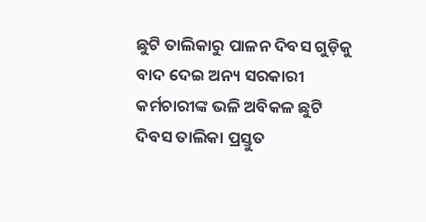ଛୁଟି ତାଲିକାରୁ ପାଳନ ଦିବସ ଗୁଡ଼ିକୁ ବାଦ ଦେଇ ଅନ୍ୟ ସରକାରୀ କର୍ମଚାରୀଙ୍କ ଭଳି ଅବିକଳ ଛୁଟି ଦିବସ ତାଲିକା ପ୍ରସ୍ତୁତ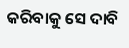କରିବାକୁ ସେ ଦାବି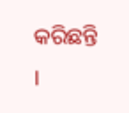କରିଛନ୍ତି ।